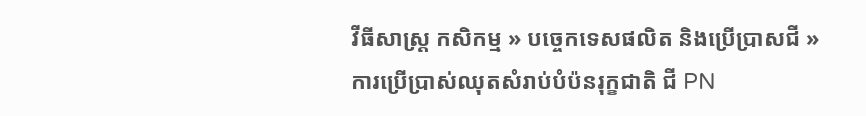វីធីសាស្ត្រ កសិកម្ម » បច្ចេកទេសផលិត និងប្រើប្រាសជី » ការប្រើប្រាស់ឈុតសំរាប់បំប៉នរុក្ខជាតិ ជី PN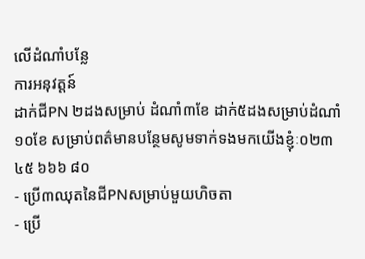លើដំណាំបន្លែ
ការអនុវត្តន៍
ដាក់ជីPN ២ដងសម្រាប់ ដំណាំ៣ខែ ដាក់៥ដងសម្រាប់ដំណាំ ១០ខែ សម្រាប់ពត៌មានបន្ថែមសូមទាក់ទងមកយើងខ្ញុំៈ០២៣ ៤៥ ៦៦៦ ៨០
- ប្រើ៣ឈុតនៃជីPNសម្រាប់មួយហិចតា
- ប្រើ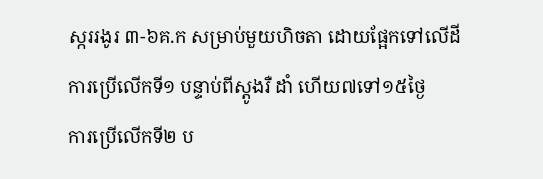ស្កររងូរ ៣-៦គ.ក សម្រាប់មួយហិចតា ដោយផ្អែកទៅលើដី
ការប្រើលើកទី១ បន្ទាប់ពីស្តូងរឺ ដាំ ហើយ៧ទៅ១៥ថ្ងៃ
ការប្រើលើកទី២ ប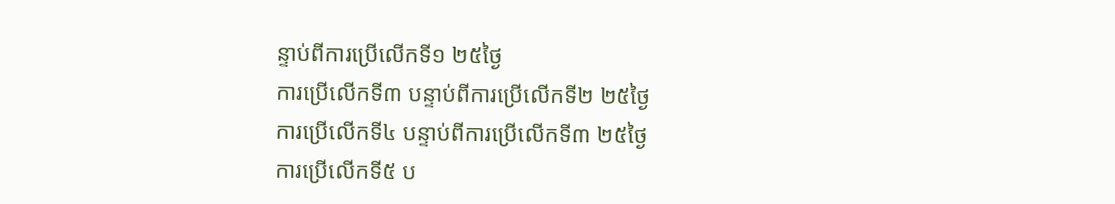ន្ទាប់ពីការប្រើលើកទី១ ២៥ថ្ងៃ
ការប្រើលើកទី៣ បន្ទាប់ពីការប្រើលើកទី២ ២៥ថ្ងៃ
ការប្រើលើកទី៤ បន្ទាប់ពីការប្រើលើកទី៣ ២៥ថ្ងៃ
ការប្រើលើកទី៥ ប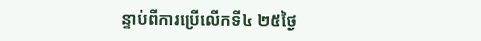ន្ទាប់ពីការប្រើលើកទី៤ ២៥ថ្ងៃ